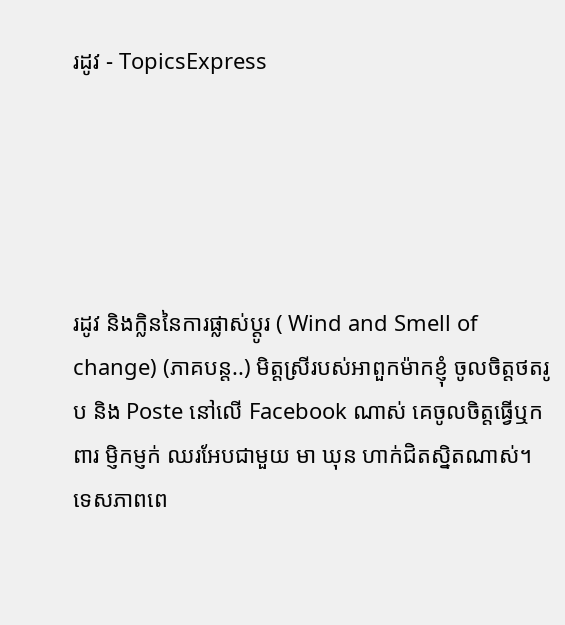រដូវ - TopicsExpress





រដូវ និងក្លិននៃការផ្លាស់ប្តូរ ( Wind and Smell of change) (ភាគបន្ត..) មិត្តស្រីរបស់អាពួកម៉ាកខ្ញុំ ចូលចិត្តថតរូប និង Poste នៅលើ Facebook ណាស់ គេចូលចិត្តធ្វើឬកពារ ម្ញិកម្ញក់ ឈរអែបជាមួយ មា ឃុន ហាក់ជិតស្និតណាស់។ ទេសភាពពេ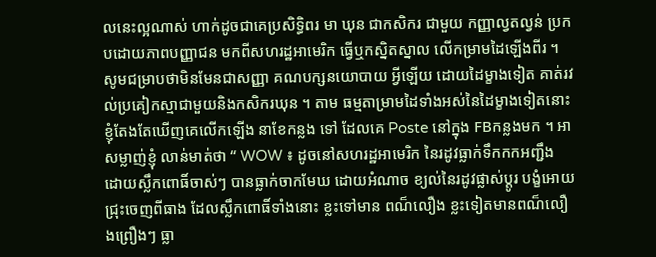លនេះល្អណាស់ ហាក់ដូចជាគេប្រសិទ្ធិពរ មា ឃុន ជាកសិករ ជាមួយ កញ្ញាល្វតល្វន់ ប្រកបដោយភាពបញ្ញាជន មកពីសហរដ្ឋអាមេរិក ធ្វើឬកស្និតស្នាល លើកម្រាមដៃឡើងពីរ ។ សូមជម្រាបថាមិនមែនជាសញ្ញា គណបក្សនយោបាយ អ្វីឡើយ ដោយដៃម្ខាងទៀត គាត់រវល់ប្រគៀកស្មាជាមួយនិងកសិករឃុន ។ តាម ធម្មតាម្រាមដៃទាំងអស់នៃដៃម្ខាងទៀតនោះ ខ្ញុំតែងតែឃើញគេលើកឡើង នាខែកន្លង ទៅ ដែលគេ Poste នៅក្នុង FBកន្លងមក ។ អាសម្លាញ់ខ្ញុំ លាន់មាត់ថា “ WOW ៖ ដូចនៅសហរដ្ឋអាមេរិក នៃរដូវធ្លាក់ទឹកកកអញ្ជឹង ដោយស្លឹកពោធិ៍ចាស់ៗ បានធ្លាក់ចាកមែឃ ដោយអំណាច ខ្យល់នៃរដូវផ្លាស់ប្តូរ បង្ខំអោយជ្រុះចេញពីធាង ដែលស្លឹកពោធិ៍ទាំងនោះ ខ្លះទៅមាន ពណ៏លឿង ខ្លះទៀតមានពណ៏លឿងព្រឿងៗ ធ្លា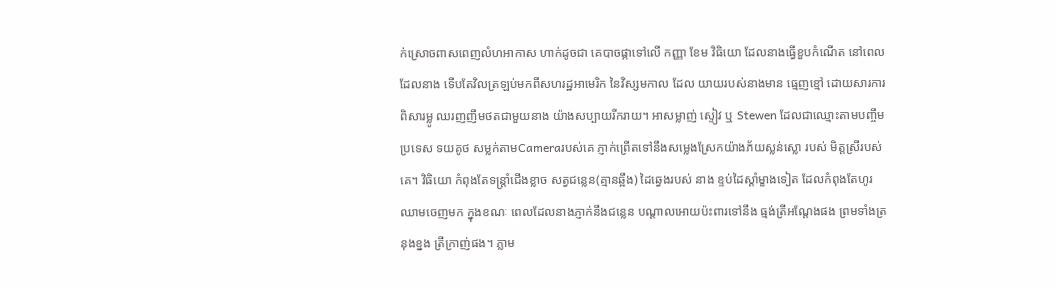ក់ស្រោចពាសពេញលំហអាកាស ហាក់ដូចជា គេបាចផ្កាទៅលើ កញ្ញា ខែម វិធិយោ ដែលនាងធ្វើខួបកំណើត នៅពេលដែលនាង ទើបតែវិលត្រឡប់មកពីសហរដ្ឋអាមេរិក នៃវិស្សមកាល ដែល យាយរបស់នាងមាន ធ្មេញខ្មៅ ដោយសារការពិសារម្លូ ឈរញញឹមថតជាមួយនាង យ៉ាងសប្បាយរីករាយ។ អាសម្លាញ់ ស្ទៀវ ឬ Stewen ដែលជាឈ្មោះតាមបញ្ចឹមប្រទេស ទយគូថ សម្លក់តាមCameraរបស់គេ ភ្ញាក់ព្រើតទៅនឹងសម្លេងស្រែកយ៉ាងភ័យស្លន់ស្លោ របស់ មិត្តស្រីរបស់គេ។ វិធិយោ កំពុងតែទន្រ្តាំជើងខ្លាច សត្វជន្លេន(គ្មានឆ្អឹង) ដៃឆ្វេងរបស់ នាង ខ្ទប់ដៃស្ដាំម្ខាងទៀត ដែលកំពុងតែហូរឈាមចេញមក ក្នុងខណៈ ពេលដែលនាងភ្ញាក់នឹងជន្លេន បណ្ដាលអោយប៉ះពារទៅនឹង ធ្មង់ត្រីអណ្តែងផង ព្រមទាំងត្រនុងខ្នង ត្រីក្រាញ់ផង។ ភ្លាម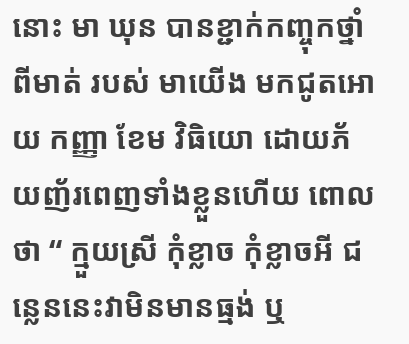នោះ មា ឃុន បានខ្ជាក់កញ្ចុកថ្នាំពីមាត់ របស់ មាយើង មកជូតអោយ កញ្ញា ខែម វិធិយោ ដោយភ័យញ័រពេញទាំងខ្លួនហើយ ពោល ថា “ ក្មួយស្រី កុំខ្លាច កុំខ្លាចអី ជន្លេននេះវាមិនមានធ្មង់ ឬ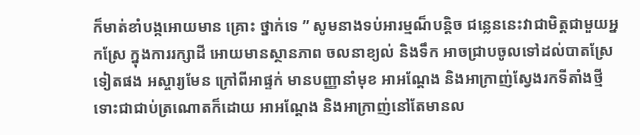ក៏មាត់ខាំបង្កអោយមាន គ្រោះ ថ្នាក់ទេ ” សូមនាងទប់អារម្មណ៏បន្តិច ជន្លេននេះវាជាមិត្តជាមួយអ្នកស្រែ ក្នុងការរក្សាដី អោយមានស្ថានភាព ចលនាខ្យល់ និងទឹក អាចជ្រាបចូលទៅដល់បាតស្រែទៀតផង អស្ចារ្យមែន ក្រៅពីអាផ្ទក់ មានបញ្ញានាំមុខ អាអណ្ដែង និងអាក្រាញ់ស្វែងរកទីតាំងថ្មី ទោះជាជាប់ត្រណោតក៏ដោយ អាអណ្ដែង និងអាក្រាញ់នៅតែមានល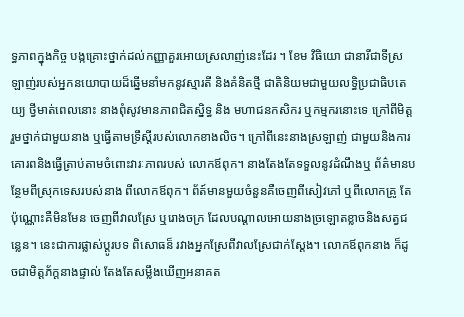ទ្ធភាពក្នុងកិច្ច បង្កគ្រោះថ្នាក់ដល់កញ្ញាគួរអោយស្រលាញ់នេះដែរ ។ ខែម វិធិយោ ជានារីជាទីស្រឡាញ់របស់អ្នកនយោបាយដ៏ឆ្នើមនាំមកនូវស្មារតី និងគំនិតថ្មី ជាតិនិយមជាមួយលទ្ធិប្រជាធិបតេយ្យ ថ្វីមាត់ពេលនោះ នាងពុំសូវមានភាពជិតស្និទ្ធ និង មហាជនកសិករ ឬកម្មករនោះទេ ក្រៅពីមិត្តរួមថ្នាក់ជាមួយនាង ឬធ្វើតាមទ្រឹស្ដីរបស់លោកខាងលិច។ ក្រៅពីនេះនាងស្រឡាញ់ ជាមួយនិងការគោរពនិងធ្វើត្រាប់តាមចំពោះវារៈភាពរបស់ លោកឪពុក។ នាងតែងតែទទួលនូវដំណឹងឬ ព័ត៌មានបន្ថែមពីស្រុកទេសរបស់នាង ពីលោកឪពុក។ ព័ត៍មានមួយចំនួនគឺចេញពីសៀវភៅ ឬពីលោកគ្រូ តែប៉ុណ្ណោះគឺមិនមែន ចេញពីវាលស្រែ ឬរោងចក្រ ដែលបណ្ដាលអោយនាងច្រឡោតខ្លាចនិងសត្វជន្លេន។ នេះជាការផ្លាស់ប្តូរបទ ពិសោធន៏ រវាងអ្នកស្រែពីវាលស្រែជាក់ស្ដែង។ លោកឪពុកនាង ក៏ដូចជាមិត្តភ័ក្តនាងផ្ទាល់ តែងតែសម្លឹងឃើញអនាគត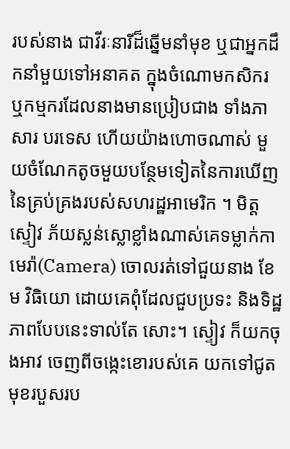របស់នាង ជាវីរៈនារីដ៏ឆ្នើមនាំមុខ ឬជាអ្នកដឹកនាំមួយទៅអនាគត ក្នុងចំណោមកសិករ ឬកម្មករដែលនាងមានប្រៀបជាង ទាំងភាសារ បរទេស ហើយយ៉ាងហោចណាស់ មួយចំណែកតូចមួយបន្ថែមទៀតនៃការឃើញ នៃគ្រប់គ្រងរបស់សហរដ្ឋអាមេរិក ។ មិត្តស្ទៀវ ភ័យស្លន់ស្លោខ្លាំងណាស់គេទម្លាក់កាមេរ៉ា(Camera) ចោលរត់ទៅជួយនាង ខែម វិធិយោ ដោយគេពុំដែលជួបប្រទះ និងទិដ្ឋភាពបែបនេះទាល់តែ សោះ។ ស្ទៀវ ក៏យកចុងអាវ ចេញពីចង្កេះខោរបស់គេ យកទៅជូតមុខរបួសរប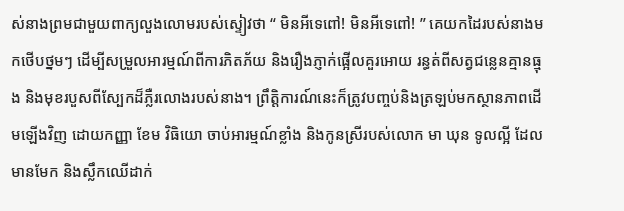ស់នាងព្រមជាមួយពាក្យលួងលោមរបស់ស្ទៀវថា “ មិនអីទេពៅ! មិនអីទេពៅ! ” គេយកដៃរបស់នាងមកថើបថ្នមៗ ដើម្បីសម្រួលអារម្មណ៍ពីការភិតភ័យ និងរឿងភ្ញាក់ផ្អើលគួរអោយ រន្ធត់ពីសត្វជន្លេនគ្មានធ្មុង និងមុខរបួសពីស្បែកដ៏ភ្លឺរលោងរបស់នាង។ ព្រឹត្តិការណ៍នេះក៏ត្រូវបញ្ចប់និងត្រឡប់មកស្ថានភាពដើមឡើងវិញ ដោយកញ្ញា ខែម វិធិយោ ចាប់អារម្មណ៍ខ្លាំង និងកូនស្រីរបស់លោក មា ឃុន ទូលល្អី ដែលមានមែក និងស្លឹកឈើដាក់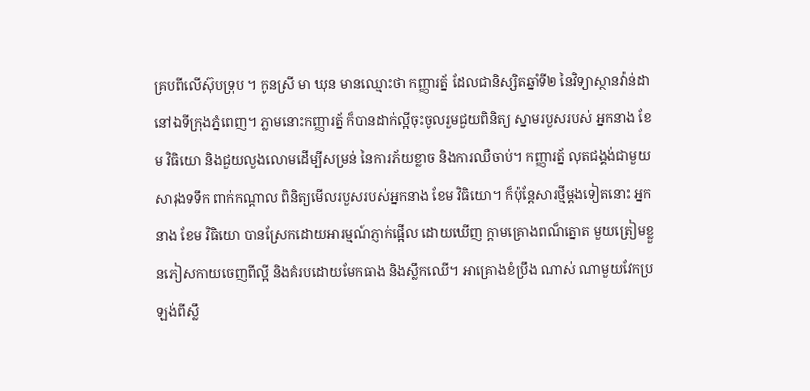គ្របពីលើស៊ុបទ្រុប ។ កូនស្រី មា ឃុន មានឈ្មោះថា កញ្ញារត្ន័ ដែលជានិស្សិតឆ្នាំទី២ នៃវិទ្យាស្ថានវ៉ាន់ដា នៅឯទីក្រុងភ្នំពេញ។ ភ្លាមនោះកញ្ញារត្ន័ ក៏បានដាក់ល្អីចុះចូលរួមជួយពិនិត្យ ស្នាមរបួសរបស់ អ្នកនាង ខែម វិធិយោ និងជួយលួងលោមដើម្បីសម្រន់ នៃការភ័យខ្លាច និងការឈឺចាប់។ កញ្ញារត្ន័ លុតជង្គង់ជាមួយសារុងទទឹក ពាក់កណ្តាល ពិនិត្យមើលរបួសរបស់អ្នកនាង ខែម វិធិយោ។ ក៏ប៉ុន្តែសារថ្មីម្តងទៀតនោះ អ្នកនាង ខែម វិធិយោ បានស្រែកដោយអារម្មណ៍ភ្ញាក់ផ្អើល ដោយឃើញ ក្តាមគ្រោងពណ៏ត្នោត មួយត្រៀមខ្លួនភៀសកាយចេញពីល្អី និងគំរបដោយមែកធាង និងស្លឹកឈើ។ អាគ្រោងខំប្រឹង ណាស់ ណាមួយវែកប្រឡង់ពីស្លឹ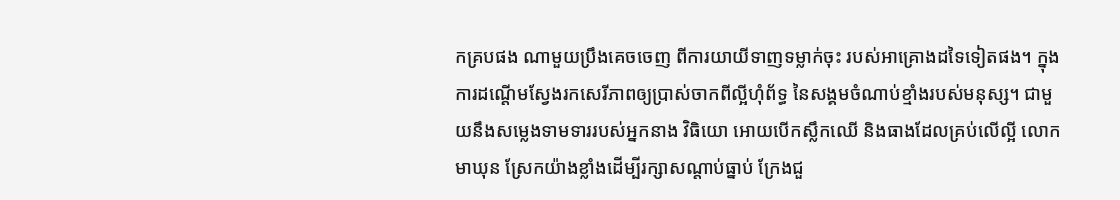កគ្របផង ណាមួយប្រឹងគេចចេញ ពីការយាយីទាញទម្លាក់ចុះ របស់អាគ្រោងដទៃទៀតផង។ ក្នុងការដណ្តើមស្វែងរកសេរីភាពឲ្យប្រាស់ចាកពីល្អីហុំព័ទ្ធ នៃសង្គមចំណាប់ខ្មាំងរបស់មនុស្ស។ ជាមួយនឹងសម្លេងទាមទាររបស់អ្នកនាង វិធិយោ អោយបើកស្លឹកឈើ និងធាងដែលគ្រប់លើល្អី លោក មាឃុន ស្រែកយ៉ាងខ្លាំងដើម្បីរក្សាសណ្តាប់ធ្នាប់ ក្រែងជួ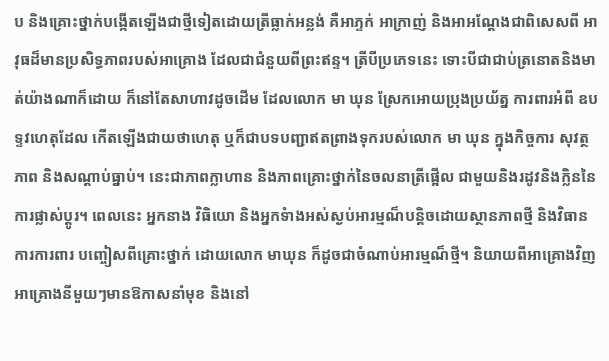ប និងគ្រោះថ្នាក់បង្កើតឡើងជាថ្មីទៀតដោយត្រីធ្លាក់អន្លង់ គឺអាភ្ទក់ អាក្រាញ់ និងអាអណ្តែងជាពិសេសពី អាវុធដ៏មានប្រសិទ្ធភាពរបស់អាគ្រោង ដែលជាជំនួយពីព្រះឥន្ទ។ ត្រីបីប្រភេទនេះ ទោះបីជាជាប់ត្រនោតនិងមាត់យ៉ាងណាក៏ដោយ ក៏នៅតែសាហាវដូចដើម ដែលលោក មា ឃុន ស្រែកអោយប្រុងប្រយ័ត្ន ការពារអំពី ឧបទ្ទវហេតុដែល កើតឡើងជាយថាហេតុ ឬក៏ជាបទបញ្ជាឥតព្រាងទុករបស់លោក មា ឃុន ក្នុងកិច្ចការ សុវត្ថភាព និងសណ្ដាប់ធ្នាប់។ នេះជាភាពក្លាហាន និងភាពគ្រោះថ្នាក់នៃចលនាត្រីផ្អើល ជាមួយនិងរដូវនិងក្លិននៃការផ្លាស់ប្តូរ។ ពេលនេះ អ្នកនាង វិធិយោ និងអ្នកទំាងអស់ស្ងប់អារម្មណ៏បន្តិចដោយស្ថានភាពថ្មី និងវិធានការការពារ បញ្ចៀសពីគ្រោះថ្នាក់ ដោយលោក មាឃុន ក៏ដូចជាចំណាប់អារម្មណ៏ថ្មី។ និយាយពីអាគ្រោងវិញ អាគ្រោងនីមួយៗមានឱកាសនាំមុខ និងនៅ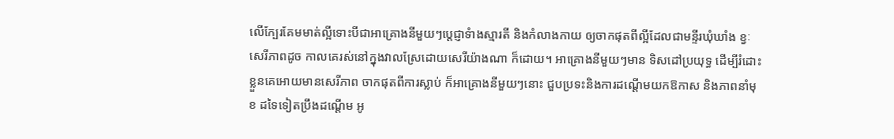លើក្បែរគែមមាត់ល្អីទោះបីជាអាគ្រោងនីមួយៗប្តេជ្ញាទំាងស្មារតី និងកំលាងកាយ ឲ្យចាកផុតពីល្អីដែលជាមន្ទីរឃុំឃាំង ខ្វៈសេរីភាពដូច កាលគេរស់នៅក្នុងវាលស្រែដោយសេរីយ៉ាងណា ក៏ដោយ។ អាគ្រោងនីមួយៗមាន ទិសដៅប្រយុទ្ធ ដើម្បីរំដោះខ្លួនគេអោយមានសេរីភាព ចាកផុតពីការស្លាប់ ក៏អាគ្រោងនីមួយៗនោះ ជួបប្រទះនិងការដណ្ដើមយកឱកាស និងភាពនាំមុខ ដទៃទៀតប្រឹងដណ្តើម អូ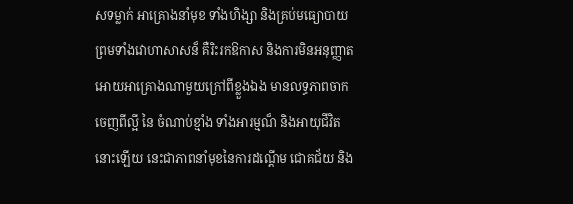សទម្លាក់ អាគ្រោងនាំមុខ ទាំងហិង្សា និងគ្រប់មធ្យោបាយ ព្រមទាំងវោហាសាសន៏ គឺរិះរកឱកាស និងការមិនអនុញ្ញាតអោយអាគ្រោងណាមួយក្រៅពីខ្លួងឯង មានលទ្ធភាពចាកចេញពីល្អី នៃ ចំណាប់ខ្មាំង ទាំងអារម្មណ៏ និងអាយុជីវិតនោះឡើយ នេះជាភាពនាំមុខនៃការដណ្តើម ជោគជ័យ និង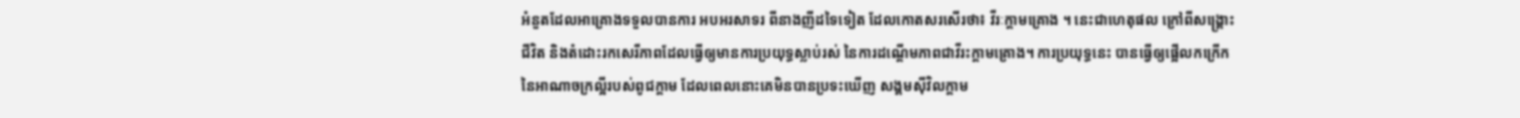អំនួតដែលអាគ្រោងទទួលបានការ អបអរសាទរ ពីនាងញីដទៃទៀត ដែលកោតសរសើរថា៖ វីរៈក្តាមគ្រោង ។ នេះជាហេតុផល ក្រៅពីសង្រ្គោះជីវិត និងតំដោះរកសេរីភាពដែលធ្វើឲ្យមានការប្រយុទ្ធស្លាប់រស់ នៃការដណ្តើមភាពជាវីរះក្តាមគ្រោង។ ការប្រយុទ្ធនេះ បានធ្វើឲ្យផ្អើលកក្រើកនៃអាណាចក្រល្អីរបស់ពូជក្ដាម ដែលពេលនោះគេមិនបានប្រទះឃើញ សង្គមស៊ីវិលក្តាម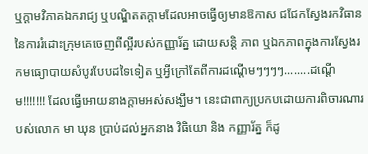ឬក្តាមវិភាគឯករាជ្យ ឬបណ្ឌិតតក្តាមដែលអាចធ្វើឲ្យមានឱកាស ជជែកស្វែងរកវិធាន នៃការរំដោះក្រុមគេចេញពីល្អីរបស់កញ្ញារ័ត្ន ដោយសន្តិ ភាព ឬឯកភាពក្នុងការស្វែងរកមធ្យោបាយសំបូរបែបដទៃទៀត ឬអ្វីក្រៅតែពីការដណ្តើមៗៗៗៗ........ដណ្តើម!!!!!!! ដែលធ្វើអោយនាងក្ដាមអស់សង្ឃឹម។ នេះជាពាក្យប្រកបដោយការពិចារណារបស់លោក មា ឃុន ប្រាប់ដល់អ្នកនាង វិធិយោ និង កញ្ញារ័ត្ន ក៏ដូ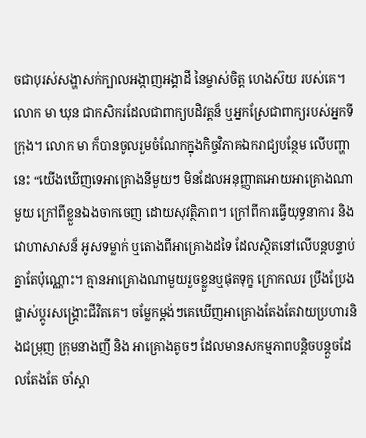ចជាបុរស់សង្ហាសក់ក្បាលអង្កាញអង្គាដី នៃម្ចាស់ចិត្ត ហេងស៊យ របស់គេ។ លោក មា ឃុន ជាកសិករដែលជាពាក្យបដិវត្តន៏ ឬអ្នកស្រែជាពាក្យរបស់អ្នកទីក្រុង។ លោក មា ក៏បានចូលរួមចំណែកក្នុងកិច្ចវិភាគឯករាជ្យបន្ថែម លើបញ្ហានេះ “យើងឃើញទេអាគ្រោងនីមួយៗ មិនដែលអនុញ្ញាតអោយអាគ្រោងណាមួយ ក្រៅពីខ្លួនឯងចាកចេញ ដោយសុវត្ថិភាព។ ក្រៅពីការធ្វើយុទ្ធនាការ និងវោហាសាសន៏ អូសទម្លាក់ ឬតោងពីអាគ្រោងដទៃ ដែលស្ថិតនៅលើបន្តបន្ទាប់គ្នាតែប៉ុណ្ណោះ។ គ្មានអាគ្រោងណាមួយរួចខ្លួនឬផុតទុក្ខ ក្រោកឈរ ប្រឹងប្រែង ផ្លាស់ប្ដូរសង្រ្គោះជីវិតគេ។ ចម្លែកម្ដង់ៗគេឃើញអាគ្រោងតែងតែវាយប្រហារនិងជម្រុញ ក្រុមនាងញី និង អាគ្រោងតូចៗ ដែលមានសកម្មភាពបន្តិចបន្តួចដែលតែងតែ ចាំស្តា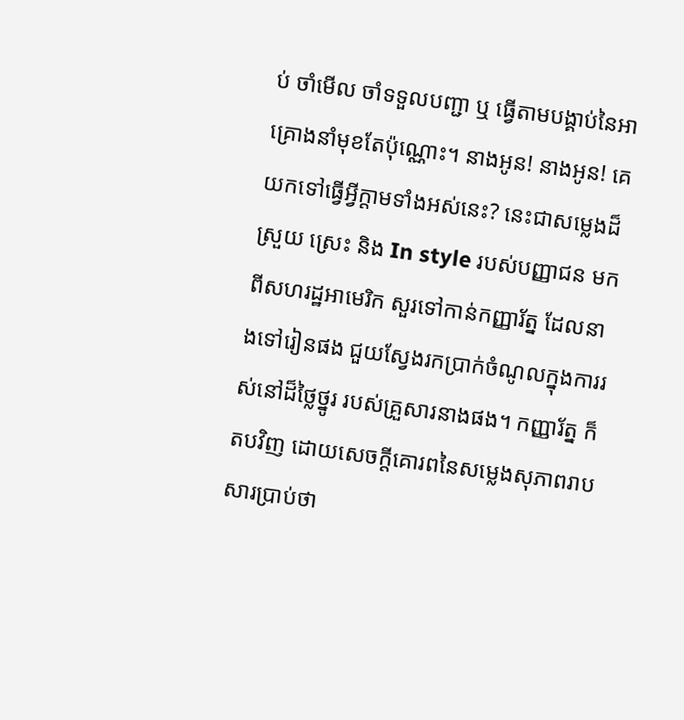ប់ ចាំមើល ចាំទទួលបញ្ជា ឬ ធ្វើតាមបង្គាប់នៃអាគ្រោងនាំមុខតែប៉ុណ្ណោះ។ នាងអូន! នាងអូន! គេយកទៅធ្វើអ្វីក្តាមទាំងអស់នេះ? នេះជាសម្លេងដ៏ស្រួយ ស្រេះ និង In style របស់បញ្ញាជន មកពីសហរដ្ឋអាមេរិក សួរទៅកាន់កញ្ញារ័ត្ន ដែលនាងទៅរៀនផង ជួយស្វែងរកប្រាក់ចំណូលក្នុងការរស់នៅដ៏ថ្លៃថ្នូរ របស់គ្រួសារនាងផង។ កញ្ញារ័ត្ន ក៏តបវិញ ដោយសេចក្តីគោរពនៃសម្លេងសុភាពរាបសារប្រាប់ថា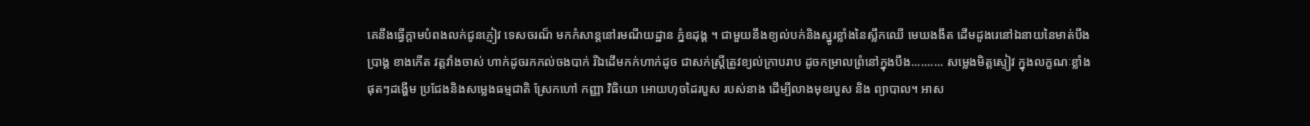គេនឹងធ្វើក្តាមបំពងលក់ជូនភ្ញៀវ ទេសចរណ៏ មកកំសាន្តនៅរមណីយដ្ឋាន ភ្នំឧដុង្គ ។ ជាមួយនឹងខ្យល់បក់និងស្នូរខ្លាំងនៃស្លឹកឈើ មេឃងងឹត ដើមដូងរេនៅឯនាយនៃមាត់បឹងប្រាង្គ ខាងកើត វត្តវាំងចាស់ ហាក់ដូចរកកល់ចងបាក់ រីឯដើមកក់ហាក់ដូច ជាសក់ស្រ្តីត្រូវខ្យល់ក្រាបរាប ដូចកម្រាលព្រំនៅក្នុងបឹង.......... សម្លេងមិត្តស្ទៀវ ក្នុងលក្ខណៈខ្លាំង ផុតៗដង្ហើម ប្រជែងនិងសម្លេងធម្មជាតិ ស្រែកហៅ កញ្ញា វិធិយោ អោយហុចដៃរបួស របស់នាង ដើម្បីលាងមុខរបួស និង ព្យាបាល។ អាស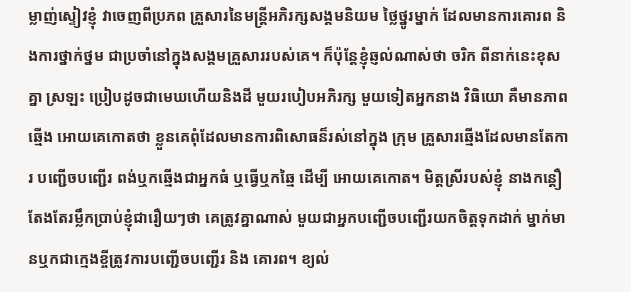ម្លាញ់ស្ទៀវខ្ញុំ វាចេញពីប្រភព គ្រួសារនៃមន្រ្តីអភិរក្សសង្គមនិយម ថ្លៃថ្នូរម្នាក់ ដែលមានការគោរព និងការថ្នាក់ថ្នម ជាប្រចាំនៅក្នុងសង្គមគ្រួសាររបស់គេ។ ក៏ប៉ុន្តែខ្ញុំឆ្ញល់ណាស់ថា ចរិក ពីនាក់នេះខុសគ្នា ស្រឡះ ប្រៀបដូចជាមេឃហើយនិងដី មួយរបៀបអភិរក្ស មួយទៀតអ្នកនាង វិធិយោ គឺមានភាពឆ្មើង អោយគេកោតថា ខ្លួនគេពុំដែលមានការពិសោធន៏រស់នៅក្នុង ក្រុម គ្រួសារឆ្មើងដែលមានតែការ បញ្ជើចបញ្ជើរ ពង់ឬកឆ្មើងជាអ្នកធំ ឬធ្វើឬកឆ្មៃ ដើម្បី អោយគេកោត។ មិត្តស្រីរបស់ខ្ញុំ នាងកន្តឿ តែងតែរម្លឹកប្រាប់ខ្ញុំជារឿយៗថា គេត្រូវគ្នាណាស់ មួយជាអ្នកបញ្ជើចបញ្ជើរយកចិត្តទុកដាក់ ម្នាក់មានឬកជាក្មេងខ្ចីត្រូវការបញ្ជើចបញ្ជើរ និង គោរព។ ខ្យល់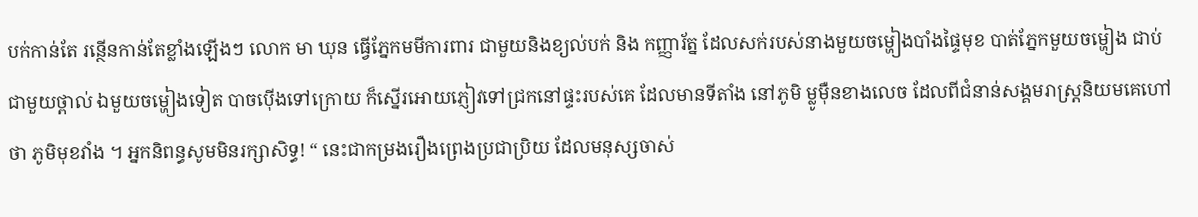បក់កាន់តែ រន្ថើនកាន់តែខ្លាំងឡើងៗ លោក មា ឃុន ធ្វើភ្នែកមមីការពារ ជាមួយនិងខ្យល់បក់ និង កញ្ញារ័ត្ន ដែលសក់របស់នាងមួយចម្ហៀងបាំងផ្ទៃមុខ បាត់ភ្នែកមួយចម្ហៀង ជាប់ជាមួយថ្ពាល់ ឯមួយចម្ហៀងទៀត បាចប៉ើងទៅក្រោយ ក៏ស្នើរអោយភ្ញៀវទៅជ្រកនៅផ្ទះរបស់គេ ដែលមានទីតាំង នៅភូមិ ម្លូម៉ឺនខាងលេច ដែលពីជំនាន់សង្គមរាស្រ្តនិយមគេហៅថា ភូមិមុខវាំង ។ អ្នកនិពន្ធសូមមិនរក្សាសិទ្ធ! “ នេះជាកម្រងរឿងព្រេងប្រជាប្រិយ ដែលមនុស្សចាស់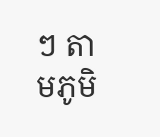ៗ តាមភូមិ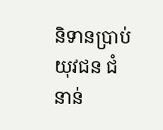និទានប្រាប់យុវជន ជំនាន់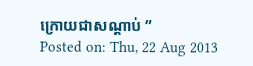ក្រោយជាសណ្ដាប់ ”
Posted on: Thu, 22 Aug 2013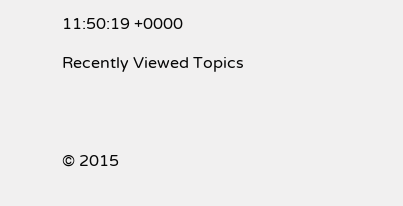11:50:19 +0000

Recently Viewed Topics




© 2015